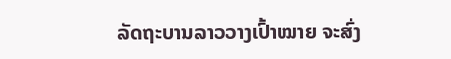ລັດຖະບານລາວວາງເປົ້າໝາຍ ຈະສົ່ງ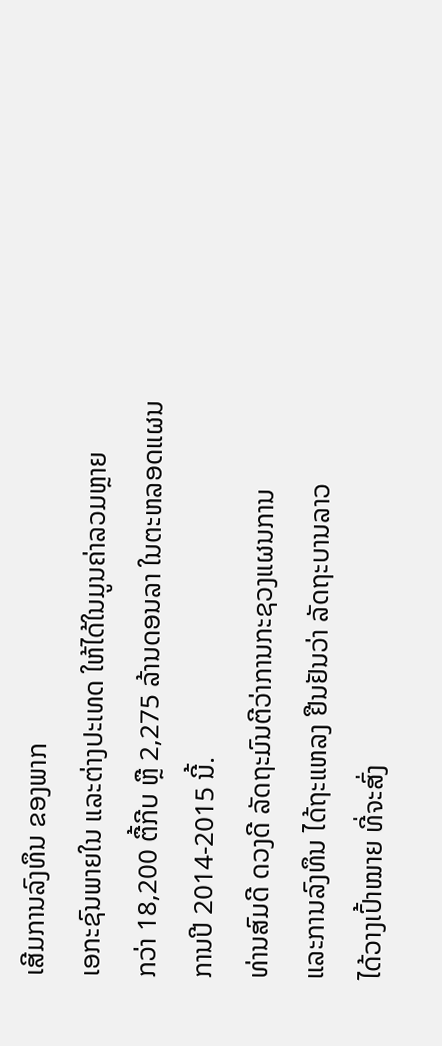ເສີມການລົງທຶນ ຂອງພາກ
ເອກະຊົນພາຍໃນ ແລະຕ່າງປະເທດ ໃຫ້ໄດ້ໃນມູນຄ່າລວມຫຼາຍ
ກວ່າ 18,200 ຕື້ກີບ ຫຼື 2,275 ລ້ານດອນລາ ໃນຕະຫລອດແຜນ
ການປີ 2014-2015 ນີ້.
ທ່ານສົມດີ ດວງດີ ລັດຖະມົນຕີວ່າການກະຊວງແຜນການ
ແລະການລົງທຶນ ໄດ້ຖະແຫລງ ຢືນຢັນວ່າ ລັດຖະບານລາວ
ໄດ້ວາງເປົ້າໝາຍ ທີ່ຈະສົ່ງ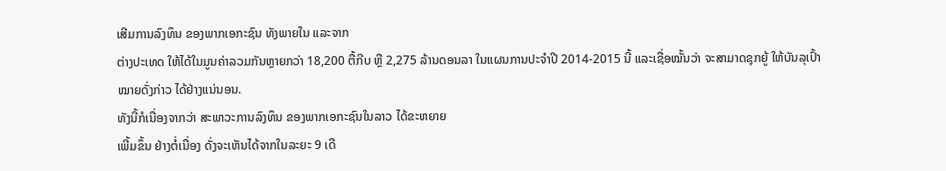ເສີມການລົງທຶນ ຂອງພາກເອກະຊົນ ທັງພາຍໃນ ແລະຈາກ
ຕ່າງປະເທດ ໃຫ້ໄດ້ໃນມູນຄ່າລວມກັນຫຼາຍກວ່າ 18,200 ຕື້ກີບ ຫຼື 2,275 ລ້ານດອນລາ ໃນແຜນການປະຈຳປີ 2014-2015 ນີ້ ແລະເຊື່ອໝັ້ນວ່າ ຈະສາມາດຊຸກຍູ້ ໃຫ້ບັນລຸເປົ້າ
ໝາຍດັ່ງກ່າວ ໄດ້ຢ່າງແນ່ນອນ.
ທັງນີ້ກໍເນື່ອງຈາກວ່າ ສະພາວະການລົງທຶນ ຂອງພາກເອກະຊົນໃນລາວ ໄດ້ຂະຫຍາຍ
ເພີ້ມຂຶ້ນ ຢ່າງຕໍ່ເນື່ອງ ດັ່ງຈະເຫັນໄດ້ຈາກໃນລະຍະ 9 ເດື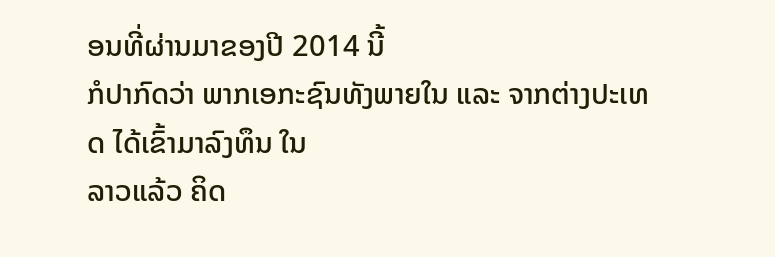ອນທີ່ຜ່ານມາຂອງປີ 2014 ນີ້
ກໍປາກົດວ່າ ພາກເອກະຊົນທັງພາຍໃນ ແລະ ຈາກຕ່າງປະເທດ ໄດ້ເຂົ້າມາລົງທຶນ ໃນ
ລາວແລ້ວ ຄິດ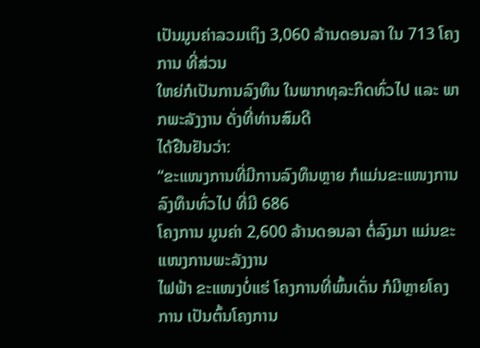ເປັນມູນຄ່າລວມເຖິງ 3,060 ລ້ານດອນລາ ໃນ 713 ໂຄງການ ທີ່ສ່ວນ
ໃຫຍ່ກໍເປັນການລົງທຶນ ໃນພາກທຸລະກິດທົ່ວໄປ ແລະ ພາກພະລັງງານ ດັ່ງທີ່ທ່ານສົມດີ
ໄດ້ຢືນຢັນວ່າ:
“ຂະແໜງການທີ່ມີການລົງທຶນຫຼາຍ ກໍແມ່ນຂະແໜງການລົງທຶນທົ່ວໄປ ທີ່ມີ 686
ໂຄງການ ມູນຄ່າ 2,600 ລ້ານດອນລາ ຕໍ່ລົງມາ ແມ່ນຂະແໜງການພະລັງງານ
ໄຟຟ້າ ຂະແໜງບໍ່ແຮ່ ໂຄງການທີ່ພົ້ນເດັ່ນ ກໍມີຫຼາຍໂຄງການ ເປັນຕົ້ນໂຄງການ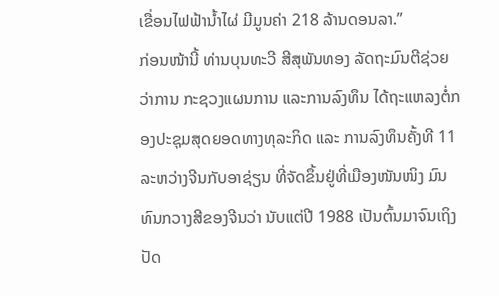ເຂື່ອນໄຟຟ້ານ້ຳໄຜ່ ມີມູນຄ່າ 218 ລ້ານດອນລາ.”
ກ່ອນໜ້ານີ້ ທ່ານບຸນທະວີ ສີສຸພັນທອງ ລັດຖະມົນຕີຊ່ວຍວ່າການ ກະຊວງແຜນການ ແລະການລົງທຶນ ໄດ້ຖະແຫລງຕໍ່ກອງປະຊຸມສຸດຍອດທາງທຸລະກິດ ແລະ ການລົງທຶນຄັ້ງທີ 11 ລະຫວ່າງຈີນກັບອາຊ່ຽນ ທີ່ຈັດຂຶ້ນຢູ່ທີ່ເມືອງໜັນໜິງ ມົນທົນກວາງສີຂອງຈີນວ່າ ນັບແຕ່ປີ 1988 ເປັນຕົ້ນມາຈົນເຖິງປັດ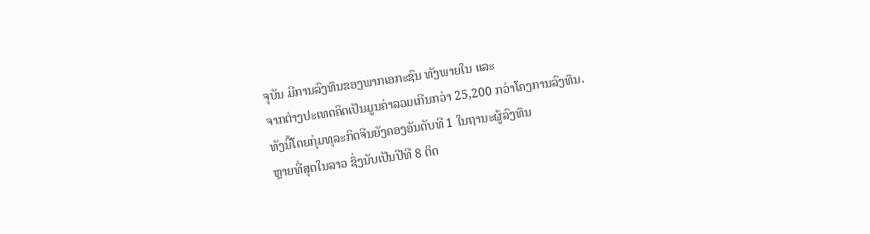ຈຸບັນ ມີການລົງທຶນຂອງພາກເອກະຊົນ ທັງພາຍໃນ ແລະ
ຈາກຕ່າງປະເທດຄິດເປັນມູນຄ່າລວມເກີນກວ່າ 25,200 ກວ່າໂຄງການລົງທຶນ.
ທັງນີ້ໂດຍກຸ່ມທຸລະກິດຈີນຍັງຄອງອັນດັບທີ 1 ໃນຖານະຜູ້ລົງທຶນ
ຫຼາຍທີ່ສຸດໃນລາວ ຊຶ່ງນັບເປັນປີທີ 8 ຕິດ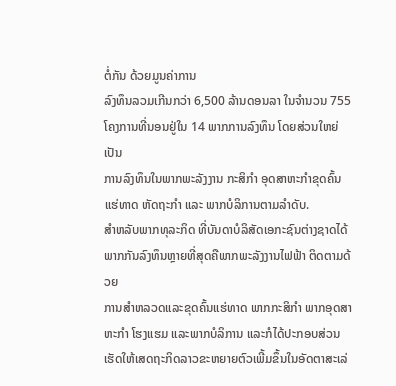ຕໍ່ກັນ ດ້ວຍມູນຄ່າການ
ລົງທຶນລວມເກີນກວ່າ 6,500 ລ້ານດອນລາ ໃນຈຳນວນ 755
ໂຄງການທີ່ນອນຢູ່ໃນ 14 ພາກການລົງທຶນ ໂດຍສ່ວນໃຫຍ່ ເປັນ
ການລົງທຶນໃນພາກພະລັງງານ ກະສິກຳ ອຸດສາຫະກຳຂຸດຄົ້ນ
ແຮ່ທາດ ຫັດຖະກຳ ແລະ ພາກບໍລິການຕາມລຳດັບ.
ສຳຫລັບພາກທຸລະກິດ ທີ່ບັນດາບໍລິສັດເອກະຊົນຕ່າງຊາດໄດ້
ພາກກັນລົງທຶນຫຼາຍທີ່ສຸດຄືພາກພະລັງງານໄຟຟ້າ ຕິດຕາມດ້ວຍ
ການສຳຫລວດແລະຂຸດຄົ້ນແຮ່ທາດ ພາກກະສິກຳ ພາກອຸດສາ
ຫະກຳ ໂຮງແຮມ ແລະພາກບໍລິການ ແລະກໍໄດ້ປະກອບສ່ວນ
ເຮັດໃຫ້ເສດຖະກິດລາວຂະຫຍາຍຕົວເພີ້ມຂຶ້ນໃນອັດຕາສະເລ່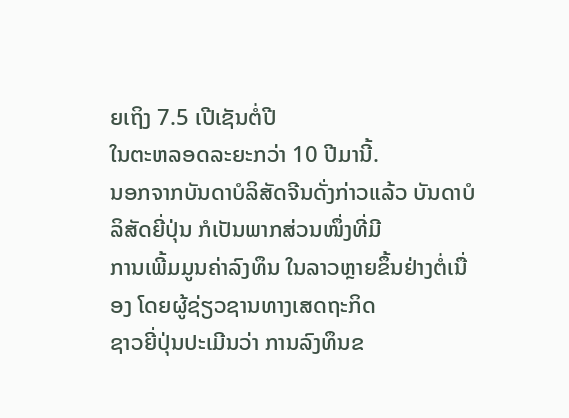ຍເຖິງ 7.5 ເປີເຊັນຕໍ່ປີ
ໃນຕະຫລອດລະຍະກວ່າ 10 ປີມານີ້.
ນອກຈາກບັນດາບໍລິສັດຈີນດັ່ງກ່າວແລ້ວ ບັນດາບໍລິສັດຍີ່ປຸ່ນ ກໍເປັນພາກສ່ວນໜຶ່ງທີ່ມີ
ການເພີ້ມມູນຄ່າລົງທຶນ ໃນລາວຫຼາຍຂຶ້ນຢ່າງຕໍ່ເນື່ອງ ໂດຍຜູ້ຊ່ຽວຊານທາງເສດຖະກິດ
ຊາວຍີ່ປຸ່ນປະເມີນວ່າ ການລົງທຶນຂ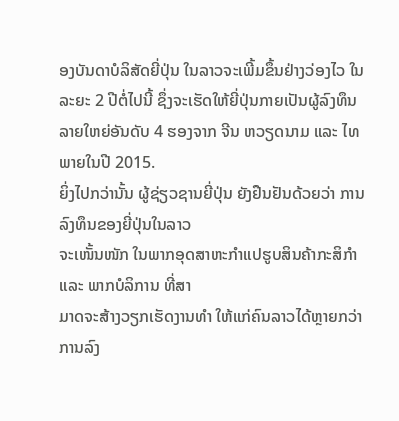ອງບັນດາບໍລິສັດຍີ່ປຸ່ນ ໃນລາວຈະເພີ້ມຂຶ້ນຢ່າງວ່ອງໄວ ໃນລະຍະ 2 ປີຕໍ່ໄປນີ້ ຊຶ່ງຈະເຮັດໃຫ້ຍີ່ປຸ່ນກາຍເປັນຜູ້ລົງທຶນລາຍໃຫຍ່ອັນດັບ 4 ຮອງຈາກ ຈີນ ຫວຽດນາມ ແລະ ໄທ ພາຍໃນປີ 2015.
ຍິ່ງໄປກວ່ານັ້ນ ຜູ້ຊ່ຽວຊານຍີ່ປຸ່ນ ຍັງຢືນຢັນດ້ວຍວ່າ ການລົງທຶນຂອງຍີ່ປຸ່ນໃນລາວ
ຈະເໜັ້ນໜັກ ໃນພາກອຸດສາຫະກຳແປຮູບສິນຄ້າກະສິກຳ ແລະ ພາກບໍລິການ ທີ່ສາ
ມາດຈະສ້າງວຽກເຮັດງານທຳ ໃຫ້ແກ່ຄົນລາວໄດ້ຫຼາຍກວ່າການລົງ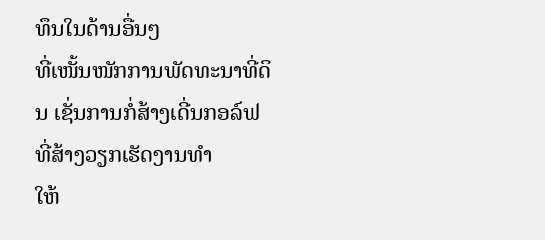ທຶນໃນດ້ານອື່ນໆ
ທີ່ເໜັ້ນໜັກການພັດທະນາທີ່ດິນ ເຊັ່ນການກໍ່ສ້າງເດີ່ນກອລ໌ຟ ທີ່ສ້າງວຽກເຮັດງານທຳ
ໃຫ້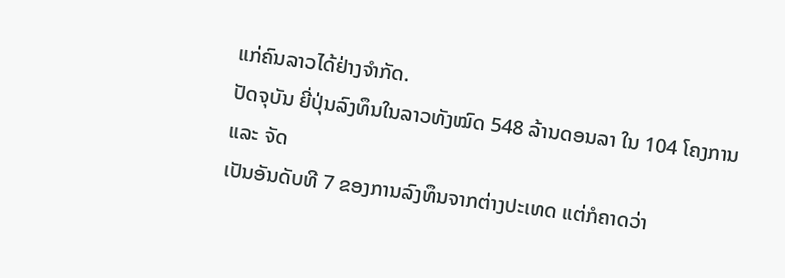ແກ່ຄົນລາວໄດ້ຢ່າງຈຳກັດ.
ປັດຈຸບັນ ຍີ່ປຸ່ນລົງທຶນໃນລາວທັງໝົດ 548 ລ້ານດອນລາ ໃນ 104 ໂຄງການ ແລະ ຈັດ
ເປັນອັນດັບທີ 7 ຂອງການລົງທຶນຈາກຕ່າງປະເທດ ແຕ່ກໍຄາດວ່າ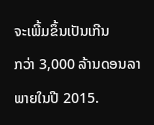ຈະເພີ້ມຂຶ້ນເປັນເກີນ
ກວ່າ 3,000 ລ້ານດອນລາພາຍໃນປີ 2015.